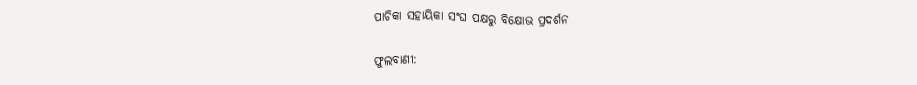ପାଚିକା ସହାୟିକା ସଂଘ ପକ୍ଷରୁ ବିକ୍ଷୋଭ ପ୍ରଦର୍ଶନ

ଫୁଲବାଣୀ: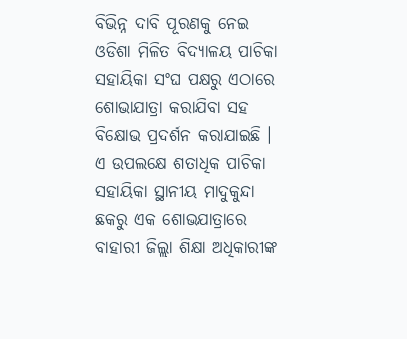ବିଭିନ୍ନ ଦାବି ପୂରଣକୁ ନେଇ ଓଡିଶା ମିଳିତ ବିଦ୍ୟାଳୟ ପାଚିକା ସହାୟିକା ସଂଘ ପକ୍ଷରୁ ଏଠାରେ ଶୋଭାଯାତ୍ରା କରାଯିବା ସହ ବିକ୍ଷୋଭ ପ୍ରଦର୍ଶନ କରାଯାଇଛି । ଏ ଉପଲକ୍ଷେ ଶତାଧିକ ପାଚିକା ସହାୟିକା ସ୍ଥାନୀୟ ମାଦୁକୁନ୍ଦା ଛକରୁ ଏକ ଶୋଭଯାତ୍ରାରେ ବାହାରୀ ଜିଲ୍ଲା ଶିକ୍ଷା ଅଧିକାରୀଙ୍କ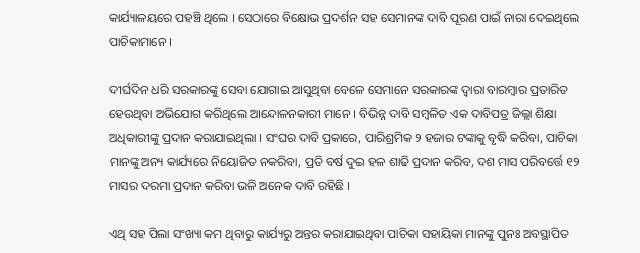କାର୍ଯ୍ୟାଳୟରେ ପହଞ୍ଚି ଥିଲେ । ସେଠାରେ ବିକ୍ଷୋଭ ପ୍ରଦର୍ଶନ ସହ ସେମାନଙ୍କ ଦାବି ପୂରଣ ପାଇଁ ନାରା ଦେଇଥିଲେ ପାଚିକାମାନେ ।

ଦୀର୍ଘଦିନ ଧରି ସରକାରଙ୍କୁ ସେବା ଯୋଗାଇ ଆସୁଥିବା ବେଳେ ସେମାନେ ସରକାରଙ୍କ ଦ୍ୱାରା ବାରମ୍ବାର ପ୍ରତାରିତ ହେଉଥିବା ଅଭିଯୋଗ କରିଥିଲେ ଆନ୍ଦୋଳନକାରୀ ମାନେ । ବିଭିନ୍ନ ଦାବି ସମ୍ବଳିତ ଏକ ଦାବିପତ୍ର ଜିଲ୍ଲା ଶିକ୍ଷା ଅଧିକାରୀଙ୍କୁ ପ୍ରଦାନ କରାଯାଇଥିଲା । ସଂଘର ଦାବି ପ୍ରକାରେ, ପାରିଶ୍ରମିକ ୨ ହଜାର ଟଙ୍କାକୁ ବୃଦ୍ଧି କରିବା, ପାଚିକା ମାନଙ୍କୁ ଅନ୍ୟ କାର୍ଯ୍ୟରେ ନିୟୋଜିତ ନକରିବା, ପ୍ରତି ବର୍ଷ ଦୁଇ ହଳ ଶାଢି ପ୍ରଦାନ କରିବ, ଦଶ ମାସ ପରିବର୍ତ୍ତେ ୧୨ ମାସର ଦରମା ପ୍ରଦାନ କରିବା ଭଳି ଅନେକ ଦାବି ରହିଛି ।

ଏଥି ସହ ପିଲା ସଂଖ୍ୟା କମ ଥିବାରୁ କାର୍ଯ୍ୟରୁ ଅନ୍ତର କରାଯାଇଥିବା ପାଚିକା ସହାୟିକା ମାନଙ୍କୁ ପୁନଃ ଅବସ୍ଥାପିତ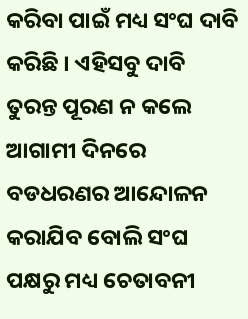କରିବା ପାଇଁ ମଧ୍ୟ ସଂଘ ଦାବି କରିଛି । ଏହିସବୁ ଦାବି ତୁରନ୍ତ ପୂରଣ ନ କଲେ ଆଗାମୀ ଦିନରେ ବଡଧରଣର ଆନ୍ଦୋଳନ କରାଯିବ ବୋଲି ସଂଘ ପକ୍ଷରୁ ମଧ୍ୟ ଚେତାବନୀ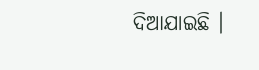ଦିଆଯାଇଛି ।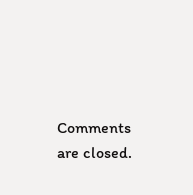Comments are closed.